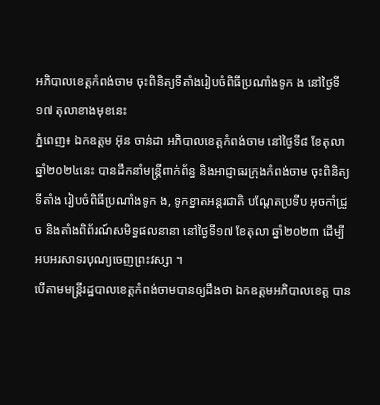អភិបាលខេត្តកំពង់ចាម ចុះពិនិត្យទីតាំងរៀបចំពិធីប្រណាំងទូក ង នៅថ្ងៃទី១៧ តុលាខាងមុខនេះ
ភ្នំពេញ៖ ឯកឧត្តម អ៊ុន ចាន់ដា អភិបាលខេត្តកំពង់ចាម នៅថ្ងៃទី៨ ខែតុលា ឆ្នាំ២០២៤នេះ បានដឹកនាំមន្ត្រីពាក់ព័ន្ធ និងអាជ្ញាធរក្រុងកំពង់ចាម ចុះពិនិត្យទីតាំង រៀបចំពិធីប្រណាំងទូក ង, ទូកខ្នាតអន្តរជាតិ បណ្តែតប្រទីប អុចកាំជ្រួច និងតាំងពិព័រណ៍សមិទ្ធផលនានា នៅថ្ងៃទី១៧ ខែតុលា ឆ្នាំ២០២៣ ដើម្បីអបអរសាទរបុណ្យចេញព្រះវស្សា ។
បើតាមមន្ត្រីរដ្ឋបាលខេត្តកំពង់ចាមបានឲ្យដឹងថា ឯកឧត្តមអភិបាលខេត្ត បាន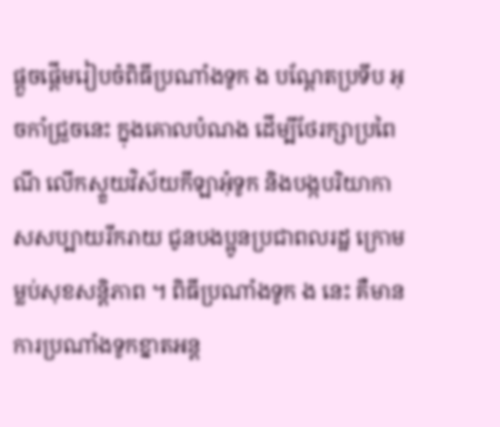ផ្តួចផ្តើមរៀបចំពិធីប្រណាំងទូក ង បណ្តែតប្រទីប អុចកាំជ្រួចនេះ ក្នុងគោលបំណង ដើម្បីថែរក្សាប្រពៃណី លើកស្ទួយវិស័យកីឡាអុំទូក និងបង្កបរិយាកាសសប្បាយរីករាយ ជូនបងប្អូនប្រជាពលរដ្ឋ ក្រោមម្លប់សុខសន្តិភាព ។ ពិធីប្រណាំងទូក ង នេះ គឺមានការប្រណាំងទូកខ្នាតអន្ត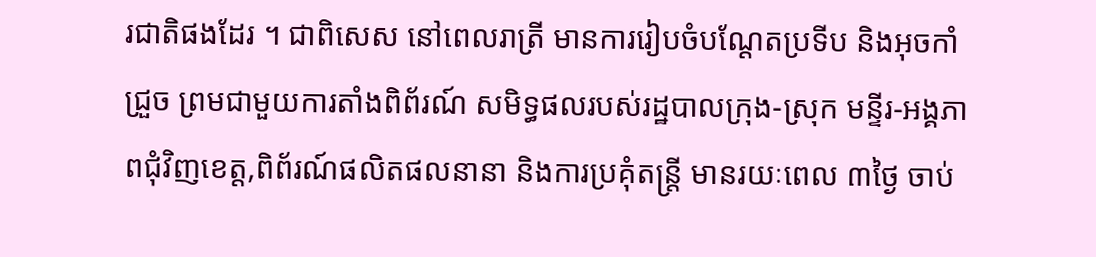រជាតិផងដែរ ។ ជាពិសេស នៅពេលរាត្រី មានការរៀបចំបណ្ដែតប្រទីប និងអុចកាំជ្រួច ព្រមជាមួយការតាំងពិព័រណ៍ សមិទ្ធផលរបស់រដ្ឋបាលក្រុង-ស្រុក មន្ទីរ-អង្គភាពជុំវិញខេត្ត,ពិព័រណ៍ផលិតផលនានា និងការប្រគុំតន្រ្តី មានរយៈពេល ៣ថ្ងៃ ចាប់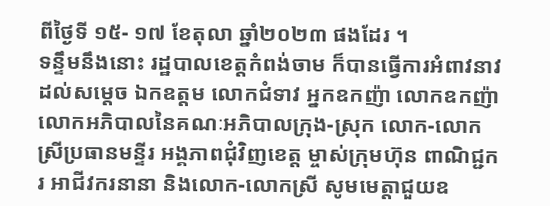ពីថ្ងៃទី ១៥- ១៧ ខែតុលា ឆ្នាំ២០២៣ ផងដែរ ។
ទន្ទឹមនឹងនោះ រដ្ឋបាលខេត្តកំពង់ចាម ក៏បានធ្វើការអំពាវនាវដល់សម្តេច ឯកឧត្តម លោកជំទាវ អ្នកឧកញ៉ា លោកឧកញ៉ា លោកអភិបាលនៃគណៈអភិបាលក្រុង-ស្រុក លោក-លោកស្រីប្រធានមន្ទីរ អង្គភាពជុំវិញខេត្ត ម្ចាស់ក្រុមហ៊ុន ពាណិជ្ជករ អាជីវករនានា និងលោក-លោកស្រី សូមមេត្តាជួយឧ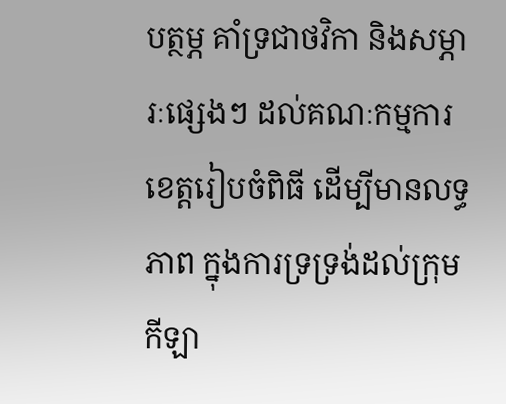បត្ថម្ភ គាំទ្រជាថវិកា និងសម្ភារៈផ្សេងៗ ដល់គណៈកម្មការខេត្តរៀបចំពិធី ដើម្បីមានលទ្ធភាព ក្នុងការទ្រទ្រង់ដល់ក្រុមកីឡា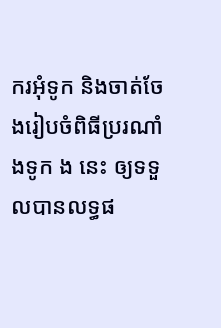ករអុំទូក និងចាត់ចែងរៀបចំពិធីប្ររណាំងទូក ង នេះ ឲ្យទទួលបានលទ្ធផ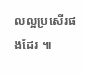លល្អប្រសើរផងដែរ ៕